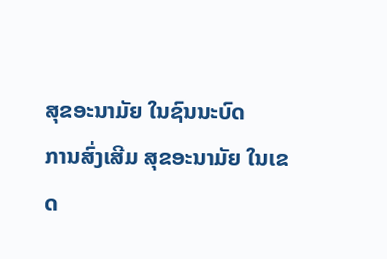ສຸຂອະນາມັຍ ໃນຊົນນະບົດ
ການສົ່ງເສີມ ສຸຂອະນາມັຍ ໃນເຂດ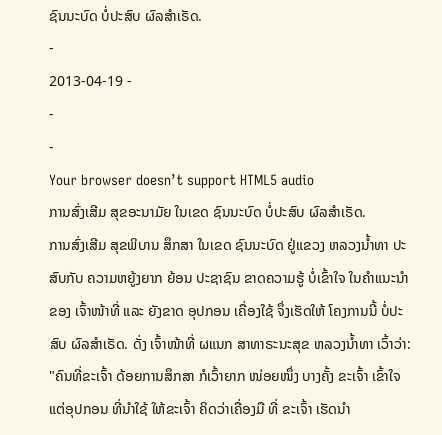ຊົນນະບົດ ບໍ່ປະສົບ ຜົລສໍາເຣັດ.
-
2013-04-19 -
-
-
Your browser doesn’t support HTML5 audio
ການສົ່ງເສີມ ສຸຂອະນາມັຍ ໃນເຂດ ຊົນນະບົດ ບໍ່ປະສົບ ຜົລສໍາເຣັດ.
ການສົ່ງເສີມ ສຸຂພິບານ ສຶກສາ ໃນເຂດ ຊົນນະບົດ ຢູ່ແຂວງ ຫລວງນໍ້າທາ ປະສົບກັບ ຄວາມຫຍູ້ງຍາກ ຍ້ອນ ປະຊາຊົນ ຂາດຄວາມຮູ້ ບໍ່ເຂົ້າໃຈ ໃນຄໍາແນະນໍາ ຂອງ ເຈົ້າໜ້າທີ່ ແລະ ຍັງຂາດ ອຸປກອນ ເຄື່ອງໃຊ້ ຈຶ່ງເຮັດໃຫ້ ໂຄງການນີ້ ບໍ່ປະສົບ ຜົລສໍາເຣັດ. ດັ່ງ ເຈົ້າໜ້າທີ່ ຜແນກ ສາທາຣະນະສຸຂ ຫລວງນໍ້າທາ ເວົ້າວ່າ:
"ຄົນທີ່ຂະເຈົ້າ ດ້ອຍການສຶກສາ ກໍເວົ້າຍາກ ໜ່ອຍໜຶ່ງ ບາງຄັ້ງ ຂະເຈົ້າ ເຂົ້າໃຈ ແຕ່ອຸປກອນ ທີ່ນໍາໃຊ້ ໃຫ້ຂະເຈົ້າ ຄິດວ່າເຄື່ອງມື ທີ່ ຂະເຈົ້າ ເຮັດນໍາ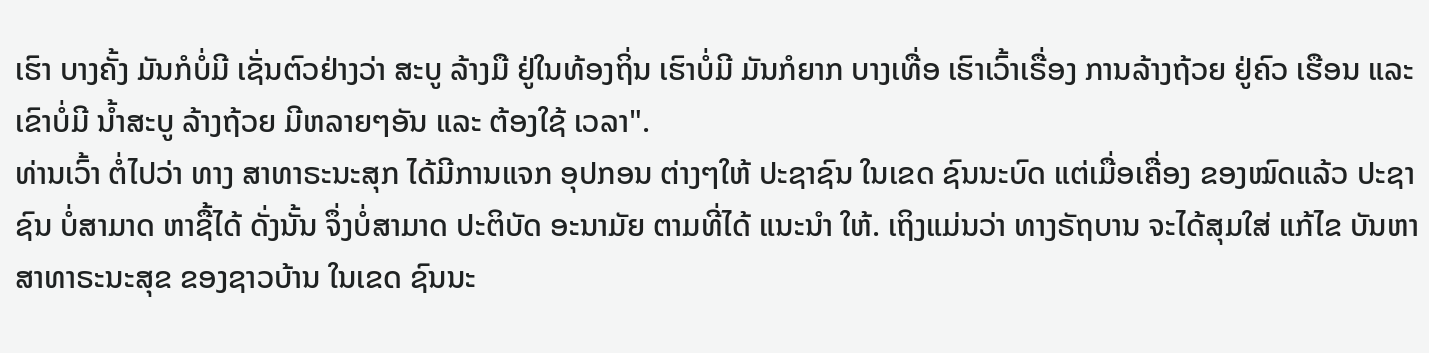ເຮົາ ບາງຄັ້ງ ມັນກໍບໍ່ມີ ເຊັ່ນຕົວຢ່າງວ່າ ສະບູ ລ້າງມື ຢູ່ໃນທ້ອງຖິ່ນ ເຮົາບໍ່ມີ ມັນກໍຍາກ ບາງເທື່ອ ເຮົາເວົ້າເຣື່ອງ ການລ້າງຖ້ວຍ ຢູ່ຄົວ ເຮືອນ ແລະ ເຂົາບໍ່ມີ ນໍ້າສະບູ ລ້າງຖ້ວຍ ມີຫລາຍໆອັນ ແລະ ຕ້ອງໃຊ້ ເວລາ".
ທ່ານເວົ້າ ຕໍ່ໄປວ່າ ທາງ ສາທາຣະນະສຸກ ໄດ້ມີການແຈກ ອຸປກອນ ຕ່າງໆໃຫ້ ປະຊາຊົນ ໃນເຂດ ຊົນນະບົດ ແຕ່ເມື່ອເຄື່ອງ ຂອງໝົດແລ້ວ ປະຊາຊົນ ບໍ່ສາມາດ ຫາຊື້ໄດ້ ດັ່ງນັ້ນ ຈຶ່ງບໍ່ສາມາດ ປະຕິບັດ ອະນາມັຍ ຕາມທີ່ໄດ້ ແນະນໍາ ໃຫ້. ເຖິງແມ່ນວ່າ ທາງຣັຖບານ ຈະໄດ້ສຸມໃສ່ ແກ້ໄຂ ບັນຫາ ສາທາຣະນະສຸຂ ຂອງຊາວບ້ານ ໃນເຂດ ຊົນນະ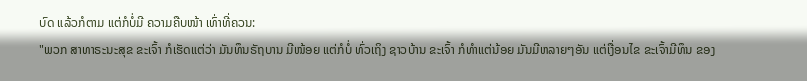ບົດ ແລ້ວກໍຕາມ ແຕ່ກໍບໍ່ມີ ຄວາມຄືບໜ້າ ເທົ່າທີ່ຄວນ:
"ພວກ ສາທາຣະນະສຸຂ ຂະເຈົ້າ ກໍເຮັດແຕ່ວ່າ ມັນທຶນຣັຖບານ ມີໜ້ອຍ ແຕ່ກໍບໍ່ ທົ່ວເຖິງ ຊາວບ້ານ ຂະເຈົ້າ ກໍທໍາແຕ່ນ້ອຍ ມັນມີຫລາຍໆອັນ ແຕ່ເງື່ອນໄຂ ຂະເຈົ້າມີທຶນ ຂອງ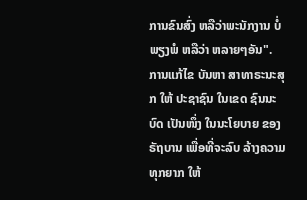ການຂົນສົ່ງ ຫລືວ່າພະນັກງານ ບໍ່ພຽງພໍ ຫລືວ່າ ຫລາຍໆອັນ".
ການແກ້ໄຂ ບັນຫາ ສາທາຣະນະສຸກ ໃຫ້ ປະຊາຊົນ ໃນເຂດ ຊົນນະບົດ ເປັນໜຶ່ງ ໃນນະໂຍບາຍ ຂອງຣັຖບານ ເພື່ອທີ່ຈະລົບ ລ້າງຄວາມທຸກຍາກ ໃຫ້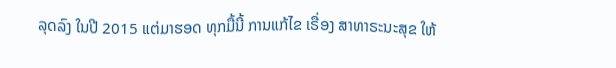ລຸດລົງ ໃນປີ 2015 ແຕ່ມາຮອດ ທຸກມື້ນີ້ ການແກ້ໄຂ ເຣື່ອງ ສາທາຣະນະສຸຂ ໃຫ້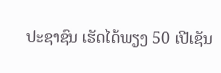ປະຊາຊົນ ເຮັດໄດ້ພຽງ 50 ເປີເຊັນ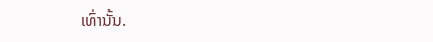ເທົ່ານັ້ນ.